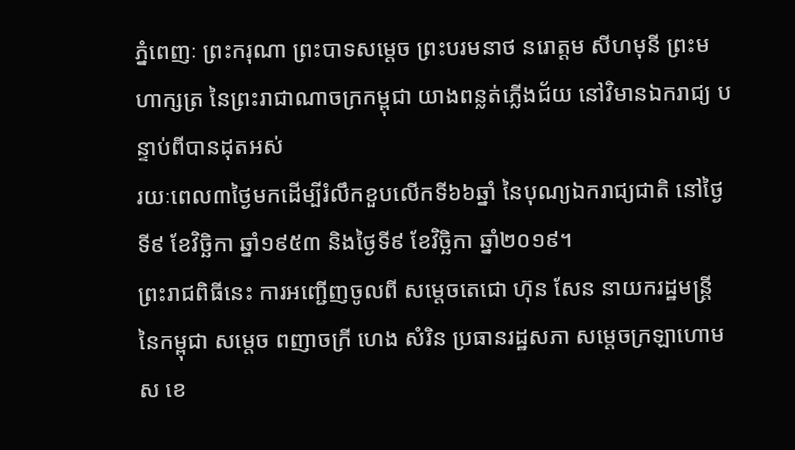ភ្នំពេញៈ ព្រះករុណា ព្រះបាទសម្ដេច ព្រះបរមនាថ នរោត្ដម សីហមុនី ព្រះមហាក្សត្រ នៃព្រះរាជាណាចក្រកម្ពុជា យាងពន្លត់ភ្លើងជ័យ នៅវិមានឯករាជ្យ បន្ទាប់ពីបានដុតអស់
រយៈពេល៣ថ្ងៃមកដើម្បីរំលឹកខួបលើកទី៦៦ឆ្នាំ នៃបុណ្យឯករាជ្យជាតិ នៅថ្ងៃទី៩ ខែវិច្ឆិកា ឆ្នាំ១៩៥៣ និងថ្ងៃទី៩ ខែវិច្ឆិកា ឆ្នាំ២០១៩។
ព្រះរាជពិធីនេះ ការអញ្ជើញចូលពី សម្ដេចតេជោ ហ៊ុន សែន នាយករដ្ឋមន្រ្តី នៃកម្ពុជា សម្តេច ពញាចក្រី ហេង សំរិន ប្រធានរដ្ឋសភា សម្តេចក្រឡាហោម ស ខេ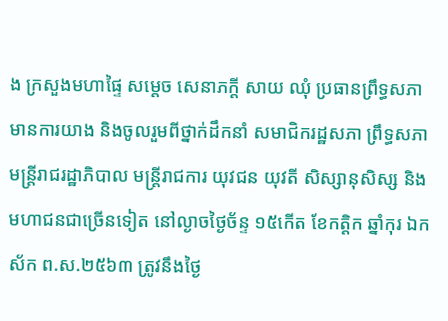ង ក្រសួងមហាផ្ទៃ សម្តេច សេនាភក្តី សាយ ឈុំ ប្រធានព្រឹទ្ធសភា មានការយាង និងចូលរួមពីថ្នាក់ដឹកនាំ សមាជិករដ្ឋសភា ព្រឹទ្ធសភា មន្ត្រីរាជរដ្ឋាភិបាល មន្រ្តីរាជការ យុវជន យុវតី សិស្សានុសិស្ស និងមហាជនជាច្រើនទៀត នៅល្ងាចថ្ងៃច័ន្ទ ១៥កើត ខែកត្តិក ឆ្នាំកុរ ឯកស័ក ព.ស.២៥៦៣ ត្រូវនឹងថ្ងៃ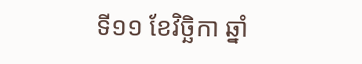ទី១១ ខែវិច្ឆិកា ឆ្នាំ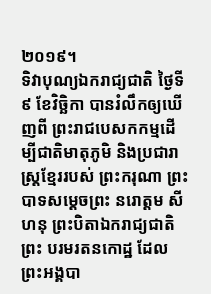២០១៩។
ទិវាបុណ្យឯករាជ្យជាតិ ថ្ងៃទី៩ ខែវិច្ឆិកា បានរំលឹកឲ្យឃើញពី ព្រះរាជបេសកកម្មដើម្បីជាតិមាតុភូមិ និងប្រជារាស្ត្រខ្មែររបស់ ព្រះករុណា ព្រះបាទសម្តេចព្រះ នរោត្តម សីហនុ ព្រះបិតាឯករាជ្យជាតិ ព្រះ បរមរតនកោដ្ឋ ដែលព្រះអង្គបា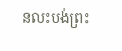នលះបង់ព្រះ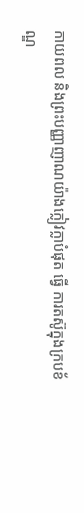កាយពល និងព្រះបញ្ញាញាណយ៉ាងក្លៀវក្លាបំផុត ធ្វើ ការតស៊ូក្នុងក្របខ័ណ្ឌ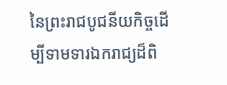នៃព្រះរាជបូជនីយកិច្ចដើម្បីទាមទារឯករាជ្យដ៏ពិ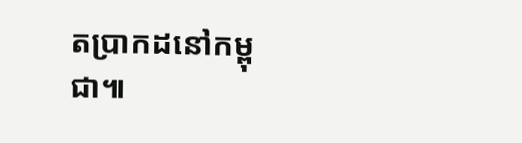តប្រាកដនៅកម្ពុជា៕